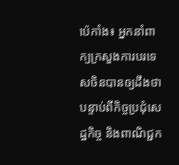ប៉េកាំង៖ អ្នកនាំពាក្យក្រសួងការបរទេសចិនបានឲ្យដឹងថា បន្ទាប់ពីកិច្ចប្រជុំសេដ្ឋកិច្ច និងពាណិជ្ជក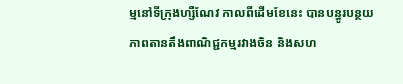ម្មនៅទីក្រុងហ្សឺណែវ កាលពីដើមខែនេះ បានបន្ធូរបន្ថយភាពតានតឹងពាណិជ្ជកម្មរវាងចិន និងសហ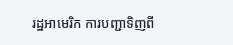រដ្ឋអាមេរិក ការបញ្ជាទិញពី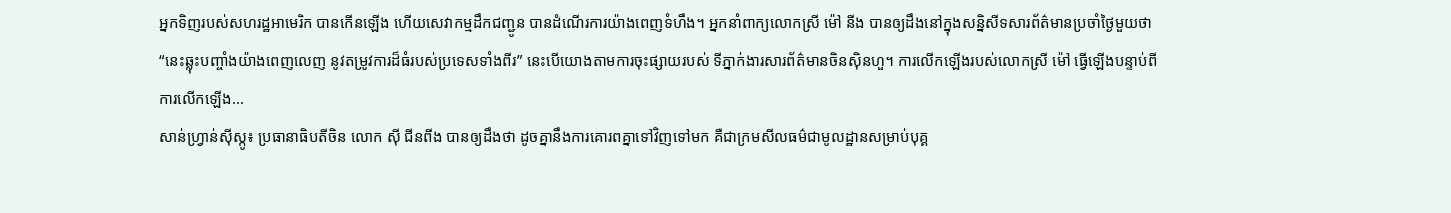អ្នកទិញរបស់សហរដ្ឋអាមេរិក បានកើនឡើង ហើយសេវាកម្មដឹកជញ្ជូន បានដំណើរការយ៉ាងពេញទំហឹង។ អ្នកនាំពាក្យលោកស្រី ម៉ៅ នីង បានឲ្យដឹងនៅក្នុងសន្និសីទសារព័ត៌មានប្រចាំថ្ងៃមួយថា “នេះឆ្លុះបញ្ចាំងយ៉ាងពេញលេញ នូវតម្រូវការដ៏ធំរបស់ប្រទេសទាំងពីរ” នេះបើយោងតាមការចុះផ្សាយរបស់ ទីភ្នាក់ងារសារព័ត៌មានចិនស៊ិនហួ។ ការលើកឡើងរបស់លោកស្រី ម៉ៅ ធ្វើឡើងបន្ទាប់ពីការលើកឡើង...
សាន់ហ្វ្រាន់ស៊ីស្កូ៖ ប្រធានាធិបតីចិន លោក ស៊ី ជីនពីង បានឲ្យដឹងថា ដូចគ្នានឹងការគោរពគ្នាទៅវិញទៅមក គឺជាក្រមសីលធម៌ជាមូលដ្ឋានសម្រាប់បុគ្គ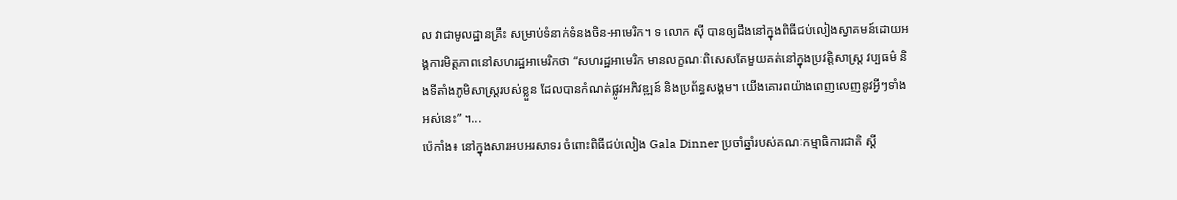ល វាជាមូលដ្ឋានគ្រឹះ សម្រាប់ទំនាក់ទំនងចិន-អាមេរិក។ ទ លោក ស៊ី បានឲ្យដឹងនៅក្នុងពិធីជប់លៀងស្វាគមន៍ដោយអង្គការមិត្តភាពនៅសហរដ្ឋអាមេរិកថា “សហរដ្ឋអាមេរិក មានលក្ខណៈពិសេសតែមួយគត់នៅក្នុងប្រវត្តិសាស្រ្ត វប្បធម៌ និងទីតាំងភូមិសាស្រ្តរបស់ខ្លួន ដែលបានកំណត់ផ្លូវអភិវឌ្ឍន៍ និងប្រព័ន្ធសង្គម។ យើងគោរពយ៉ាងពេញលេញនូវអ្វីៗទាំងអស់នេះ” ។...
ប៉េកាំង៖ នៅក្នុងសារអបអរសាទរ ចំពោះពិធីជប់លៀង Gala Dinner ប្រចាំឆ្នាំរបស់គណៈកម្មាធិការជាតិ ស្តី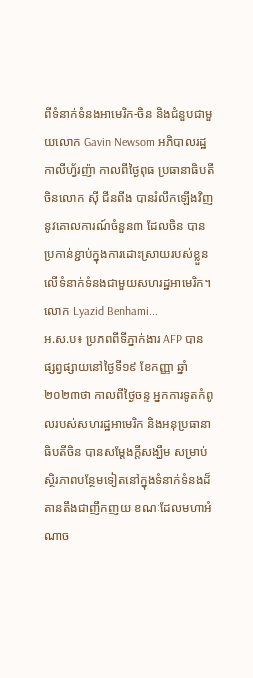ពីទំនាក់ទំនងអាមេរិក-ចិន និងជំនួបជាមួយលោក Gavin Newsom អភិបាលរដ្ឋកាលីហ្វ័រញ៉ា កាលពីថ្ងៃពុធ ប្រធានាធិបតីចិនលោក ស៊ី ជីនពីង បានរំលឹកឡើងវិញនូវគោលការណ៍ចំនួន៣ ដែលចិន បានប្រកាន់ខ្ជាប់ក្នុងការដោះស្រាយរបស់ខ្លួន លើទំនាក់ទំនងជាមួយសហរដ្ឋអាមេរិក។ លោក Lyazid Benhami...
អ.ស.ប៖ ប្រភពពីទីភ្នាក់ងារ AFP បានផ្សព្វផ្សាយនៅថ្ងៃទី១៩ ខែកញ្ញា ឆ្នាំ២០២៣ថា កាលពីថ្ងៃចន្ទ អ្នកការទូតកំពូលរបស់សហរដ្ឋអាមេរិក និងអនុប្រធានាធិបតីចិន បានសម្តែងក្តីសង្ឃឹម សម្រាប់ស្ថិរភាពបន្ថែមទៀតនៅក្នុងទំនាក់ទំនងដ៏តានតឹងជាញឹកញយ ខណៈដែលមហាអំណាច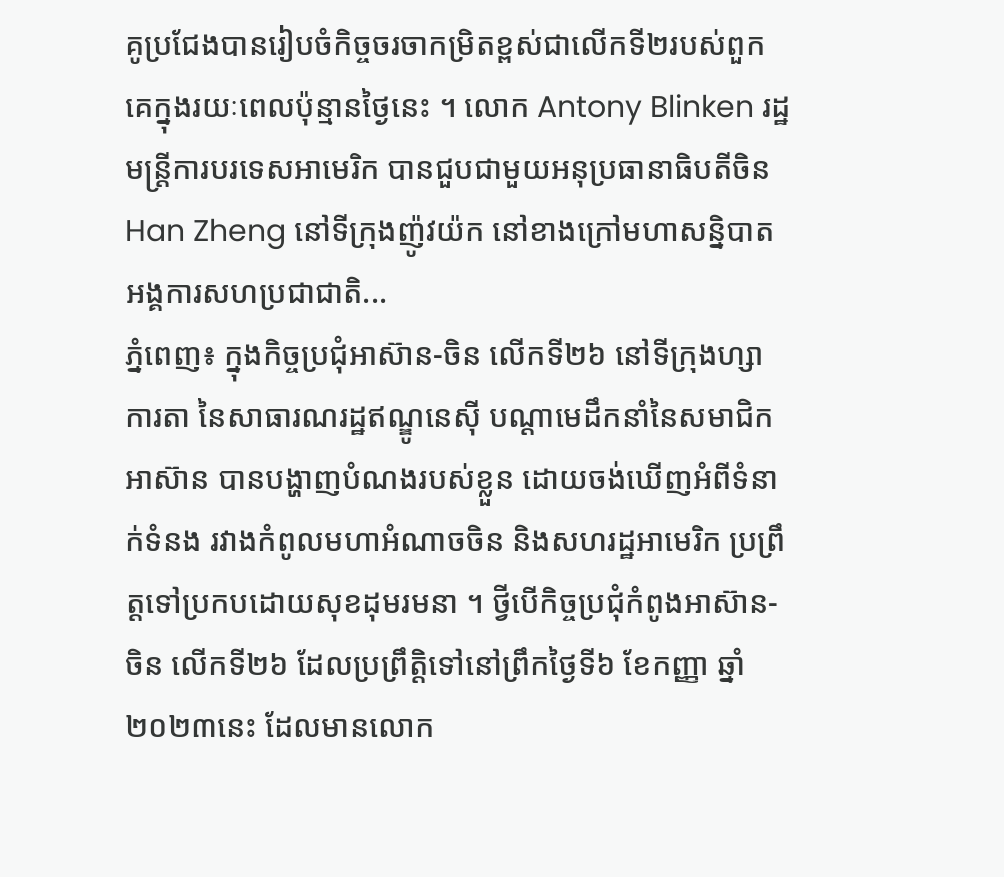គូប្រជែងបានរៀបចំកិច្ចចរចាកម្រិតខ្ពស់ជាលើកទី២របស់ពួកគេក្នុងរយៈពេលប៉ុន្មានថ្ងៃនេះ ។ លោក Antony Blinken រដ្ឋមន្ត្រីការបរទេសអាមេរិក បានជួបជាមួយអនុប្រធានាធិបតីចិន Han Zheng នៅទីក្រុងញ៉ូវយ៉ក នៅខាងក្រៅមហាសន្និបាតអង្គការសហប្រជាជាតិ...
ភ្នំពេញ៖ ក្នុងកិច្ចប្រជុំអាស៊ាន-ចិន លើកទី២៦ នៅទីក្រុងហ្សាការតា នៃសាធារណរដ្ឋឥណ្ឌូនេស៊ី បណ្តាមេដឹកនាំនៃសមាជិកអាស៊ាន បានបង្ហាញបំណងរបស់ខ្លួន ដោយចង់ឃើញអំពីទំនាក់ទំនង រវាងកំពូលមហាអំណាចចិន និងសហរដ្ឋអាមេរិក ប្រព្រឹត្តទៅប្រកបដោយសុខដុមរមនា ។ ថ្វីបើកិច្ចប្រជុំកំពូងអាស៊ាន-ចិន លើកទី២៦ ដែលប្រព្រឹត្តិទៅនៅព្រឹកថ្ងៃទី៦ ខែកញ្ញា ឆ្នាំ២០២៣នេះ ដែលមានលោក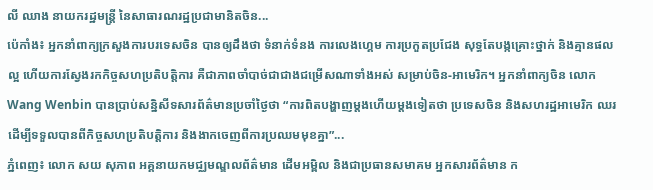លី ឈាង នាយករដ្ឋមន្ត្រី នៃសាធារណរដ្ឋប្រជាមានិតចិន...
ប៉េកាំង៖ អ្នកនាំពាក្យក្រសួងការបរទេសចិន បានឲ្យដឹងថា ទំនាក់ទំនង ការលេងហ្គេម ការប្រកួតប្រជែង សុទ្ធតែបង្កគ្រោះថ្នាក់ និងគ្មានផលល្អ ហើយការស្វែងរកកិច្ចសហប្រតិបត្តិការ គឺជាភាពចាំបាច់ជាជាងជម្រើសណាទាំងអស់ សម្រាប់ចិន-អាមេរិក។ អ្នកនាំពាក្យចិន លោក Wang Wenbin បានប្រាប់សន្និសីទសារព័ត៌មានប្រចាំថ្ងៃថា “ការពិតបង្ហាញម្តងហើយម្តងទៀតថា ប្រទេសចិន និងសហរដ្ឋអាមេរិក ឈរ ដើម្បីទទួលបានពីកិច្ចសហប្រតិបត្តិការ និងងាកចេញពីការប្រឈមមុខគ្នា”...
ភ្នំពេញ៖ លោក សយ សុភាព អគ្គនាយកមជ្ឈមណ្ឌលព័ត៌មាន ដើមអម្ពិល និងជាប្រធានសមាគម អ្នកសារព័ត៌មាន ក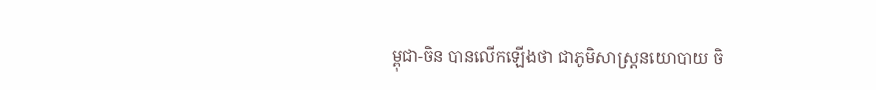ម្ពុជា-ចិន បានលើកឡើងថា ជាភូមិសាស្ត្រនយោបាយ ចិ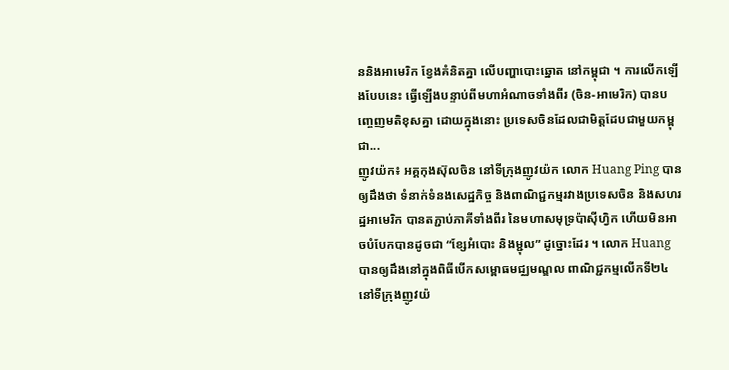ននិងអាមេរិក ខ្វែងគំនិតគ្នា លើបញ្ហាបោះឆ្នោត នៅកម្ពុជា ។ ការលើកឡើងបែបនេះ ធ្វើឡើងបន្ទាប់ពីមហាអំណាចទាំងពីរ (ចិន-អាមេរិក) បានបញ្ចេញមតិខុសគ្នា ដោយក្នុងនោះ ប្រទេសចិនដែលជាមិត្តដែបជាមួយកម្ពុជា...
ញូវយ៉ក៖ អគ្គកុងស៊ុលចិន នៅទីក្រុងញូវយ៉ក លោក Huang Ping បានឲ្យដឹងថា ទំនាក់ទំនងសេដ្ឋកិច្ច និងពាណិជ្ជកម្មរវាងប្រទេសចិន និងសហរដ្ឋអាមេរិក បានតភ្ជាប់ភាគីទាំងពីរ នៃមហាសមុទ្រប៉ាស៊ីហ្វិក ហើយមិនអាចបំបែកបានដូចជា “ខ្សែអំបោះ និងម្ជុល” ដូច្នោះដែរ ។ លោក Huang បានឲ្យដឹងនៅក្នុងពិធីបើកសម្ពោធមជ្ឈមណ្ឌល ពាណិជ្ជកម្មលើកទី២៤ នៅទីក្រុងញូវយ៉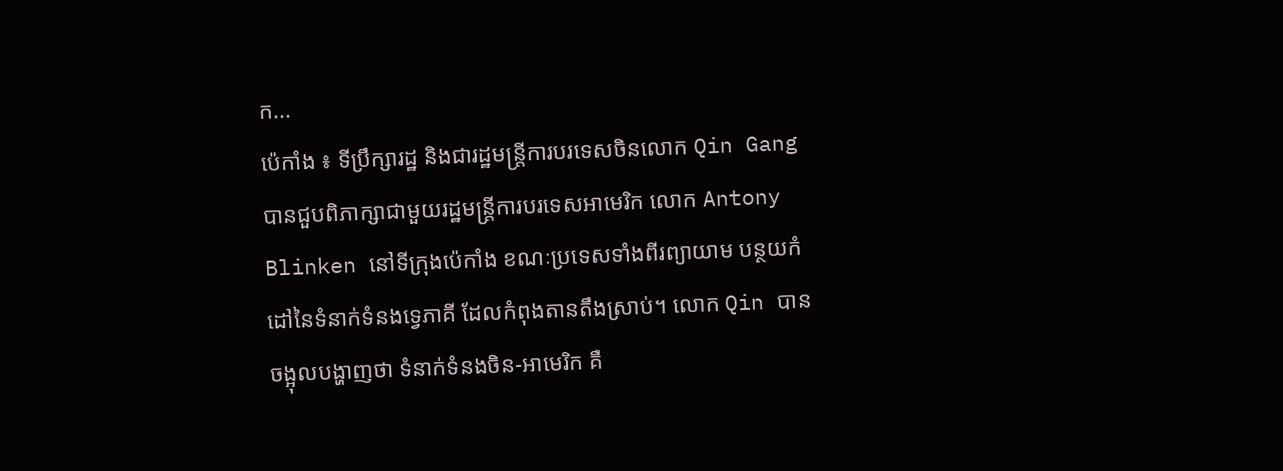ក...
ប៉េកាំង ៖ ទីប្រឹក្សារដ្ឋ និងជារដ្ឋមន្ត្រីការបរទេសចិនលោក Qin Gang បានជួបពិភាក្សាជាមួយរដ្ឋមន្ត្រីការបរទេសអាមេរិក លោក Antony Blinken នៅទីក្រុងប៉េកាំង ខណៈប្រទេសទាំងពីរព្យាយាម បន្ថយកំដៅនៃទំនាក់ទំនងទ្វេភាគី ដែលកំពុងតានតឹងស្រាប់។ លោក Qin បានចង្អុលបង្ហាញថា ទំនាក់ទំនងចិន-អាមេរិក គឺ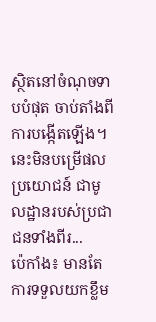ស្ថិតនៅចំណុចទាបបំផុត ចាប់តាំងពីការបង្កើតឡើង។ នេះមិនបម្រើផលប្រយោជន៍ ជាមូលដ្ឋានរបស់ប្រជាជនទាំងពីរ...
ប៉េកាំង៖ មានតែការទទួលយកខ្លឹម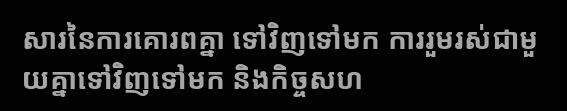សារនៃការគោរពគ្នា ទៅវិញទៅមក ការរួមរស់ជាមួយគ្នាទៅវិញទៅមក និងកិច្ចសហ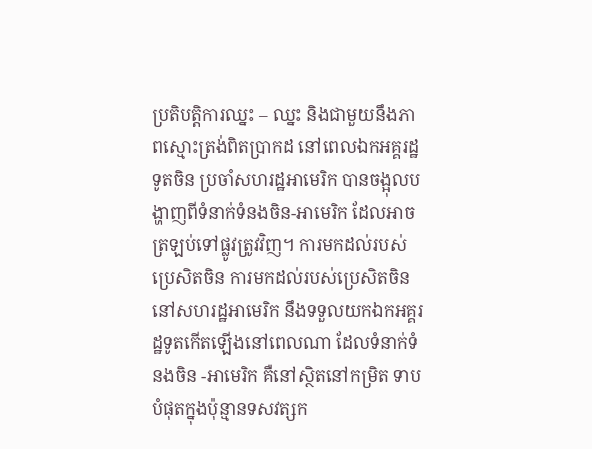ប្រតិបត្តិការឈ្នះ – ឈ្នះ និងជាមួយនឹងភាពស្មោះត្រង់ពិតប្រាកដ នៅពេលឯកអគ្គរដ្ឋទូតចិន ប្រចាំសហរដ្ឋអាមេរិក បានចង្អុលបង្ហាញពីទំនាក់ទំនងចិន-អាមេរិក ដែលអាចត្រឡប់ទៅផ្លូវត្រូវវិញ។ ការមកដល់របស់ប្រេសិតចិន ការមកដល់របស់ប្រេសិតចិន នៅសហរដ្ឋអាមេរិក នឹងទទួលយកឯកអគ្គរដ្ឋទូតកើតឡើងនៅពេលណា ដែលទំនាក់ទំនងចិន -អាមេរិក គឺនៅស្ថិតនៅកម្រិត ទាបបំផុតក្នុងប៉ុន្មានទសវត្សក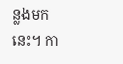ន្លងមកនេះ។ កា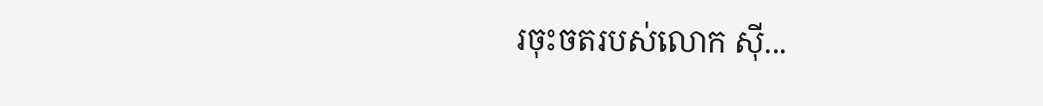រចុះចតរបស់លោក ស៊ី...